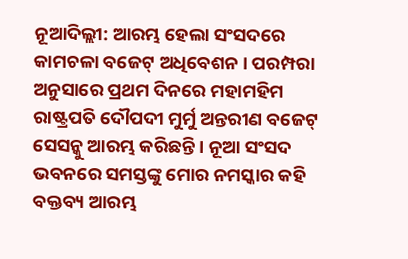ନୂଆଦିଲ୍ଲୀ: ଆରମ୍ଭ ହେଲା ସଂସଦରେ କାମଚଳା ବଜେଟ୍ ଅଧିବେଶନ । ପରମ୍ପରା ଅନୁସାରେ ପ୍ରଥମ ଦିନରେ ମହାମହିମ ରାଷ୍ଟ୍ରପତି ଦୌପଦୀ ମୁର୍ମୁ ଅନ୍ତରୀଣ ବଜେଟ୍ ସେସନ୍କୁ ଆରମ୍ଭ କରିଛନ୍ତି । ନୂଆ ସଂସଦ ଭବନରେ ସମସ୍ତଙ୍କୁ ମୋର ନମସ୍କାର କହି ବକ୍ତବ୍ୟ ଆରମ୍ଭ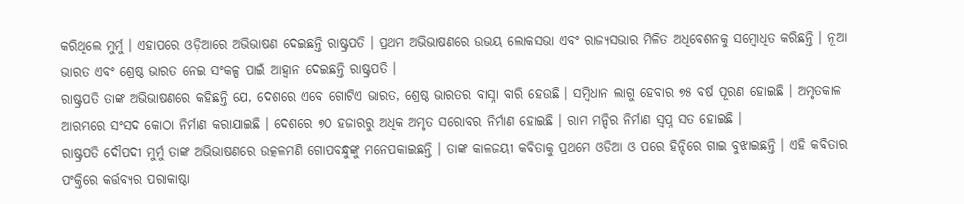କରିଥିଲେ ମୁର୍ମୁ । ଏହାପରେ ଓଡ଼ିଆରେ ଅଭିଭାଷଣ ଦେଇଛନ୍ତି ରାଷ୍ଟ୍ରପତି । ପ୍ରଥମ ଅଭିଭାଷଣରେ ଉଭୟ ଲୋକସଭା ଏବଂ ରାଜ୍ୟସଭାର ମିଳିତ ଅଧିବେଶନକୁ ସମ୍ବୋଧିତ କରିଛନ୍ତି । ନୂଆ ଭାରତ ଏବଂ ଶ୍ରେଷ୍ଠ ଭାରତ ନେଇ ସଂକଳ୍ପ ପାଇଁ ଆହ୍ବାନ ଦେଇଛନ୍ତି ରାଷ୍ଟ୍ରପତି ।
ରାଷ୍ଟ୍ରପତି ତାଙ୍କ ଅଭିଭାଷଣରେ କହିଛନ୍ତି ଯେ, ଦେଶରେ ଏବେ ଗୋଟିଏ ଭାରତ, ଶ୍ରେଷ୍ଠ ଭାରତର ବାସ୍ନା ବାରି ହେଉଛି । ସମ୍ବିଧାନ ଲାଗୁ ହେବାର ୭୫ ବର୍ଷ ପୂରଣ ହୋଇଛି । ଅମୃତକାଳ ଆରମ୍ଭରେ ସଂସଦ କୋଠା ନିର୍ମାଣ କରାଯାଇଛି । ଦେଶରେ ୭୦ ହଜାରରୁ ଅଧିକ ଅମୃତ ସରୋବର ନିର୍ମାଣ ହୋଇଛି । ରାମ ମନ୍ଦିର ନିର୍ମାଣ ସ୍ବପ୍ନ ସତ ହୋଇଛି ।
ରାଷ୍ଟ୍ରପତି ଦୌପଦୀ ମୁର୍ମୁ ତାଙ୍କ ଅଭିଭାଷଣରେ ଉତ୍କଳମଣି ଗୋପବନ୍ଧୁଙ୍କୁ ମନେପକାଇଛନ୍ତି । ତାଙ୍କ କାଳଜୟୀ କବିତାକୁ ପ୍ରଥମେ ଓଡିଆ ଓ ପରେ ହିନ୍ଦିରେ ଗାଇ ବୁଝାଇଛନ୍ତି । ଏହି କବିତାର ପଂକ୍ତିରେ କର୍ତ୍ତବ୍ୟର ପରାକାଷ୍ଠା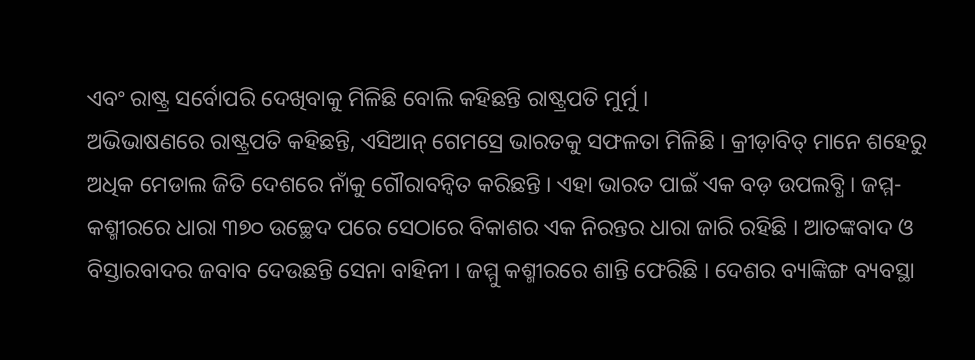ଏବଂ ରାଷ୍ଟ୍ର ସର୍ବୋପରି ଦେଖିବାକୁ ମିଳିଛି ବୋଲି କହିଛନ୍ତି ରାଷ୍ଟ୍ରପତି ମୁର୍ମୁ ।
ଅଭିଭାଷଣରେ ରାଷ୍ଟ୍ରପତି କହିଛନ୍ତି, ଏସିଆନ୍ ଗେମସ୍ରେ ଭାରତକୁ ସଫଳତା ମିଳିଛି । କ୍ରୀଡ଼ାବିତ୍ ମାନେ ଶହେରୁ ଅଧିକ ମେଡାଲ ଜିତି ଦେଶରେ ନାଁକୁ ଗୌରାବନ୍ବିତ କରିଛନ୍ତି । ଏହା ଭାରତ ପାଇଁ ଏକ ବଡ଼ ଉପଲବ୍ଧି । ଜମ୍ମ-କଶ୍ମୀରରେ ଧାରା ୩୭୦ ଉଚ୍ଛେଦ ପରେ ସେଠାରେ ବିକାଶର ଏକ ନିରନ୍ତର ଧାରା ଜାରି ରହିଛି । ଆତଙ୍କବାଦ ଓ ବିସ୍ତାରବାଦର ଜବାବ ଦେଉଛନ୍ତି ସେନା ବାହିନୀ । ଜମ୍ମୁ କଶ୍ମୀରରେ ଶାନ୍ତି ଫେରିଛି । ଦେଶର ବ୍ୟାଙ୍କିଙ୍ଗ ବ୍ୟବସ୍ଥା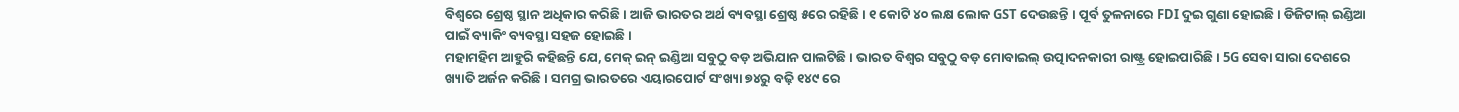ବିଶ୍ବରେ ଶ୍ରେଷ୍ଠ ସ୍ଥାନ ଅଧିକାର କରିଛି । ଆଜି ଭାରତର ଅର୍ଥ ବ୍ୟବସ୍ଥା ଶ୍ରେଷ୍ଠ ୫ରେ ରହିଛି । ୧ କୋଟି ୪୦ ଲକ୍ଷ ଲୋକ GST ଦେଉଛନ୍ତି । ପୂର୍ବ ତୁଳନାରେ FDI ଦୁଇ ଗୁଣା ହୋଇଛି । ଡିଜିଟାଲ୍ ଇଣ୍ଡିଆ ପାଇଁ ବ୍ୟାକିଂ ବ୍ୟବସ୍ଥା ସହଜ ହୋଇଛି ।
ମହାମହିମ ଆହୁରି କହିଛନ୍ତି ଯେ, ମେକ୍ ଇନ୍ ଇଣ୍ଡିଆ ସବୁଠୁ ବଡ଼ ଅଭିଯାନ ପାଲଟିଛି । ଭାରତ ବିଶ୍ୱର ସବୁଠୁ ବଡ଼ ମୋବାଇଲ୍ ଉତ୍ପାଦନକାରୀ ରାଷ୍ଟ୍ର ହୋଇପାରିଛି । 5G ସେବା ସାରା ଦେଶରେ ଖ୍ୟାତି ଅର୍ଜନ କରିଛି । ସମଗ୍ର ଭାରତରେ ଏୟାରପୋର୍ଟ ସଂଖ୍ୟା ୭୪ରୁ ବଢ଼ି ୧୪୯ ରେ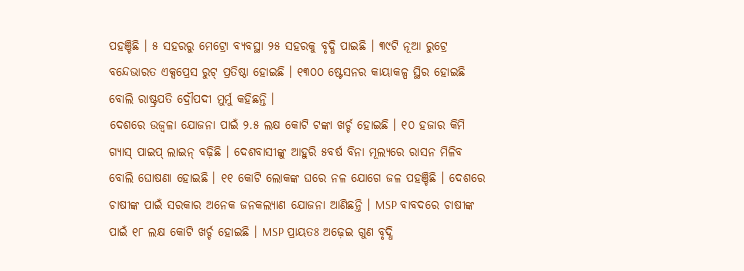ପହଞ୍ଚିଛି । ୫ ସହରରୁ ମେଟ୍ରୋ ବ୍ୟବସ୍ଥା ୨୫ ସହରକୁ ବୃଦ୍ଧି ପାଇଛି । ୩୯ଟି ନୂଆ ରୁଟ୍ରେ ବନ୍ଦେଭାରତ ଏକ୍ସପ୍ରେସ ରୁଟ୍ ପ୍ରତିଷ୍ଠା ହୋଇଛି । ୧୩୦୦ ଷ୍ଟେସନର କାୟାକଳ୍ପ ସ୍ଥିର ହୋଇଛି ବୋଲି ରାଷ୍ଟ୍ରପତି ଦ୍ରୌପଦୀ ମୁର୍ମୁ କହିଛନ୍ତି ।
ଦେଶରେ ଉଜ୍ବଳା ଯୋଜନା ପାଇଁ ୨.୫ ଲକ୍ଷ କୋଟି ଟଙ୍କା ଖର୍ଚ୍ଚ ହୋଇଛି । ୧୦ ହଜାର କିମି ଗ୍ୟାସ୍ ପାଇପ୍ ଲାଇନ୍ ବଢ଼ିଛି । ଦେଶବାସୀଙ୍କୁ ଆହୁରି ୫ବର୍ଷ ବିନା ମୂଲ୍ୟରେ ରାସନ ମିଳିବ ବୋଲି ଘୋଷଣା ହୋଇଛି । ୧୧ କୋଟି ଲୋକଙ୍କ ଘରେ ନଳ ଯୋଗେ ଜଳ ପହଞ୍ଚିଛି । ଦେଶରେ ଚାଷୀଙ୍କ ପାଇଁ ସରକାର ଅନେକ ଜନକଲ୍ୟାଣ ଯୋଜନା ଆଣିଛନ୍ତି । MSP ବାବଦରେ ଚାଷୀଙ୍କ ପାଇଁ ୧୮ ଲକ୍ଷ କୋଟି ଖର୍ଚ୍ଚ ହୋଇଛି । MSP ପ୍ରାୟତଃ ଅଢ଼େଇ ଗୁଣ ବୃଦ୍ଧି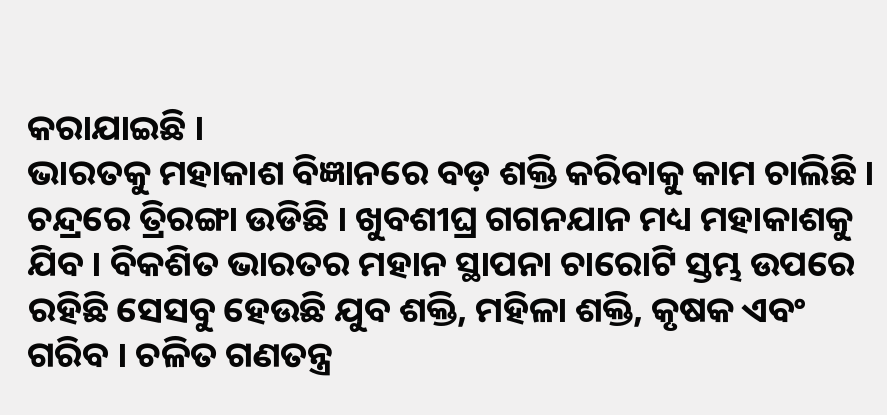କରାଯାଇଛି ।
ଭାରତକୁ ମହାକାଶ ବିଜ୍ଞାନରେ ବଡ଼ ଶକ୍ତି କରିବାକୁ କାମ ଚାଲିଛି । ଚନ୍ଦ୍ରରେ ତ୍ରିରଙ୍ଗା ଉଡିଛି । ଖୁବଶୀଘ୍ର ଗଗନଯାନ ମଧ୍ୟ ମହାକାଶକୁ ଯିବ । ବିକଶିତ ଭାରତର ମହାନ ସ୍ଥାପନା ଚାରୋଟି ସ୍ତମ୍ଭ ଉପରେ ରହିଛି ସେସବୁ ହେଉଛି ଯୁବ ଶକ୍ତି, ମହିଳା ଶକ୍ତି, କୃଷକ ଏବଂ ଗରିବ । ଚଳିତ ଗଣତନ୍ତ୍ର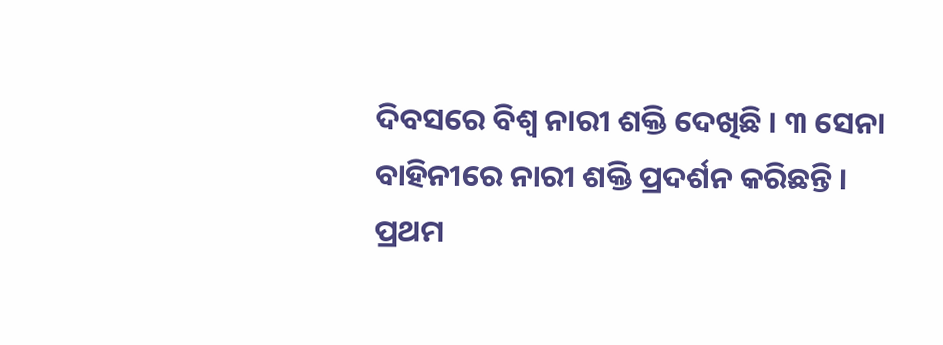ଦିବସରେ ବିଶ୍ବ ନାରୀ ଶକ୍ତି ଦେଖିଛି । ୩ ସେନା ବାହିନୀରେ ନାରୀ ଶକ୍ତି ପ୍ରଦର୍ଶନ କରିଛନ୍ତି । ପ୍ରଥମ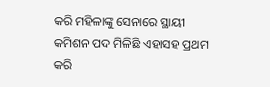କରି ମହିଳାଙ୍କୁ ସେନାରେ ସ୍ଥାୟୀ କମିଶନ ପଦ ମିଳିଛି ଏହାସହ ପ୍ରଥମ କରି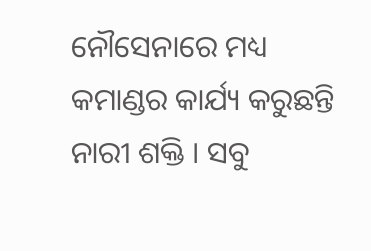ନୌସେନାରେ ମଧ୍ୟ କମାଣ୍ଡର କାର୍ଯ୍ୟ କରୁଛନ୍ତି ନାରୀ ଶକ୍ତି । ସବୁ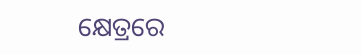କ୍ଷେତ୍ରରେ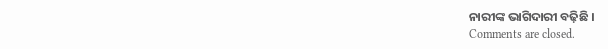ନାରୀଙ୍କ ଭାଗିଦାରୀ ବଢ଼ିଛି ।
Comments are closed.